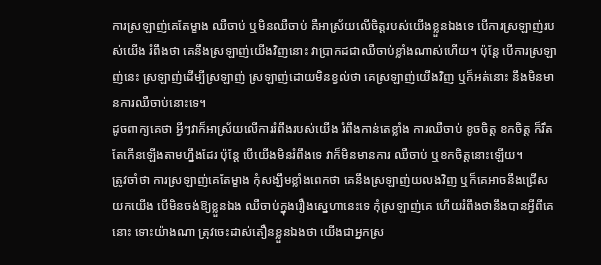ការស្រឡាញ់គេតែម្ខាង ឈឺចាប់ ឬមិនឈឺចាប់ គឺអាស្រ័យលើចិត្តរបស់យើងខ្លួនឯងទេ បើការស្រឡាញ់របស់យើង រំពឹងថា គេនឹងស្រឡាញ់យើងវិញនោះ វាប្រាកដជាឈឺចាប់ខ្លាំងណាស់ហើយ។ ប៉ុន្តែ បើការស្រឡាញ់នេះ ស្រឡាញ់ដើម្បីស្រឡាញ់ ស្រឡាញ់ដោយមិនខ្វល់ថា គេស្រឡាញ់យើងវិញ ឬក៏អត់នោះ នឹងមិនមានការឈឺចាប់នោះទេ។
ដូចពាក្យគេថា អ្វីៗវាក៏អាស្រ័យលើការរំពឹងរបស់យើង រំពឹងកាន់តេខ្លាំង ការឈឺចាប់ ខូចចិត្ត ខកចិត្ត ក៏រឹតតែកើនឡើងតាមហ្នឹងដែរ ប៉ុន្តែ បើយើងមិនរំពឹងទេ វាក៏មិនមានការ ឈឺចាប់ ឬខកចិត្តនោះឡើយ។
ត្រូវចាំថា ការស្រឡាញ់គេតែម្ខាង កុំសង្ឃឹមខ្លាំងពេកថា គេនឹងស្រឡាញ់យលងវិញ ឬក៏គេអាចនឹងជ្រើសយកយើង បើមិនចង់ឱ្យខ្លួនឯង ឈឺចាប់ក្នុងរឿងស្នេហានេះទេ កុំស្រឡាញ់គេ ហើយរំពឹងថានឹងបានអ្វីពីគេនោះ ទោះយ៉ាងណា ត្រុវចេះដាស់តឿនខ្លួនឯងថា យើងជាអ្នកស្រ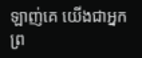ឡាញ់គេ យើងជាអ្នកព្រ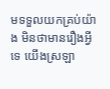មទទួលយកគ្រប់យ៉ាង មិនថាមានរឿងអ្វីទេ យើងស្រឡា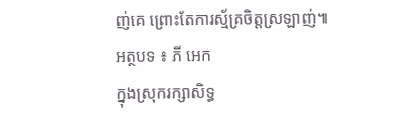ញ់គេ ព្រោះតែការស្ម័គ្រចិត្តស្រឡាញ់៕
អត្ថបទ ៖ ភី អេក
ក្នុងស្រុករក្សាសិទ្ធ